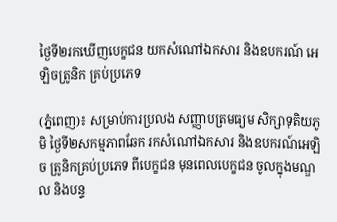ថ្ងៃទី២រកឃើញបេក្ខជន យកសំណៅឯកសារ និងឧបករណ៍ អេឡិចត្រូនិក គ្រប់ប្រភេទ

(ភ្នំពេញ)៖ សម្រាប់ការប្រលង សញ្ញាបត្រមធ្យម សិក្សាទុតិយភូមិ ថ្ងៃទី២សកម្មភាពឆែក រកសំណៅឯកសារ និងឧបករណ៍អេឡិច ត្រូនិកគ្រប់ប្រភេទ ពីបេក្ខជន មុនពេលបេក្ខជន ចូលក្នុងមណ្ឌល និងបន្ទ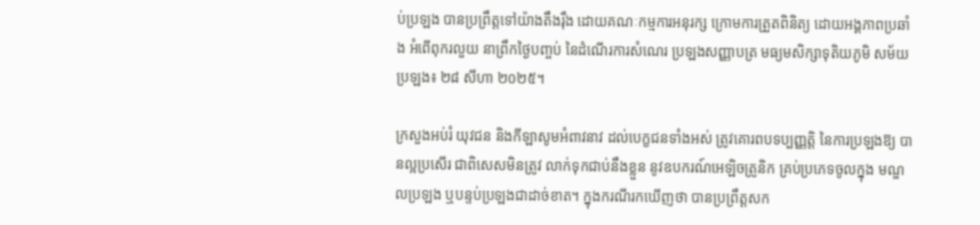ប់ប្រឡង បានប្រព្រឹត្តទៅយ៉ាងតឹងរ៉ឹង ដោយគណៈកម្មការអនុរក្ស ក្រោមការត្រួតពិនិត្យ ដោយអង្គភាពប្រឆាំង អំពើពុករលួយ នាព្រឹកថ្ងៃបញ្ចប់ នៃដំណើរការសំណេរ ប្រឡងសញ្ញាបត្រ មធ្យមសិក្សាទុតិយភូមិ សម័យប្រឡង៖ ២៨ សីហា ២០២៥។

ក្រសួងអប់រំ យុវជន និងកីឡាសូមអំពាវនាវ ដល់បេក្ខជនទាំងអស់ ត្រូវគោរពបទប្បញ្ញត្តិ នៃការប្រឡងឱ្យ បានល្អប្រសើរ ជាពិសេសមិនត្រូវ លាក់ទុកជាប់នឹងខ្លួន នូវឧបករណ៍អេឡិចត្រូនិក គ្រប់ប្រភេទចូលក្នុង មណ្ឌលប្រឡង ឬបន្ទប់ប្រឡងជាដាច់ខាត។ ក្នុងករណីរកឃើញថា បានប្រព្រឹត្តសក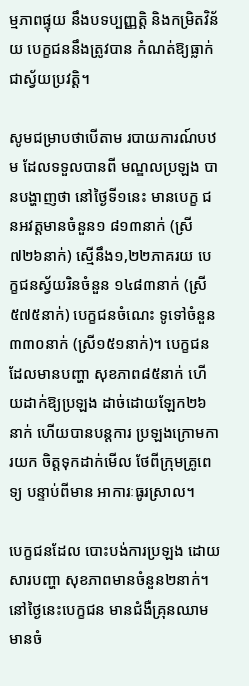ម្មភាពផ្ទុយ នឹងបទប្បញ្ញត្តិ និងកម្រិតវិន័យ បេក្ខជននឹងត្រូវបាន កំណត់ឱ្យធ្លាក់ជាស្វ័យប្រវត្តិ។

សូមជម្រាបថាបើតាម របាយការណ៍បឋម ដែលទទួលបានពី មណ្ឌលប្រឡង បានបង្ហាញថា នៅថ្ងៃទី១នេះ មានបេក្ខ ជនអវត្តមានចំនួន១ ៨១៣នាក់ (ស្រី៧២៦នាក់) ស្មើនឹង១,២២ភាគរយ បេក្ខជនស្វ័យរិនចំនួន ១៤៨៣នាក់ (ស្រី៥៧៥នាក់) បេក្ខជនចំណេះ ទូទៅចំនួន៣៣០នាក់ (ស្រី១៥១នាក់)។ បេក្ខជនដែលមានបញ្ហា សុខភាព៨៥នាក់ ហើយដាក់ឱ្យប្រឡង ដាច់ដោយឡែក២៦នាក់ ហើយបានបន្តការ ប្រឡងក្រោមការយក ចិត្តទុកដាក់មើល ថែពីក្រុមគ្រូពេទ្យ បន្ទាប់ពីមាន អាការៈធូរស្រាល។

បេក្ខជនដែល បោះបង់ការប្រឡង ដោយសារបញ្ហា សុខភាពមានចំនួន២នាក់។ នៅថ្ងៃនេះបេក្ខជន មានជំងឺគ្រុនឈាម មានចំ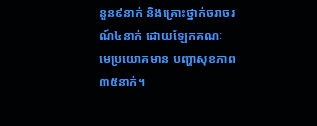នួន៩នាក់ និងគ្រោះថ្នាក់ចរាចរណ៍៤នាក់ ដោយឡែកគណៈ មេប្រយោគមាន បញ្ហាសុខភាព៣៥នាក់។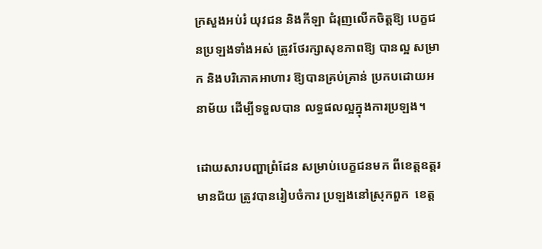ក្រសួងអប់រំ យុវជន និងកីឡា ជំរុញលើកចិត្តឱ្យ បេក្ខជនប្រឡងទាំងអស់ ត្រូវថែរក្សាសុខភាពឱ្យ បានល្អ សម្រាក និងបរិភោគអាហារ ឱ្យបានគ្រប់គ្រាន់ ប្រកបដោយអនាម័យ ដើម្បីទទួលបាន លទ្ធផលល្អក្នុងការប្រឡង។

ដោយសារបញ្ហាព្រំដែន សម្រាប់បេក្ខជនមក ពីខេត្តឧត្ដរមានជ័យ ត្រូវបានរៀបចំការ ប្រឡងនៅស្រុកពួក  ខេត្ត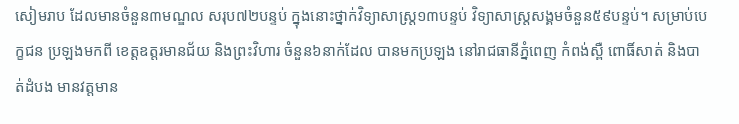សៀមរាប ដែលមានចំនួន៣មណ្ឌល សរុប៧២បន្ទប់ ក្នុងនោះថ្នាក់វិទ្យាសាស្ត្រ១៣បន្ទប់ វិទ្យាសាស្ត្រសង្គមចំនួន៥៩បន្ទប់។ សម្រាប់បេក្ខជន ប្រឡងមកពី ខេត្តឧត្ដរមានជ័យ និងព្រះវិហារ ចំនួន៦នាក់ដែល បានមកប្រឡង នៅរាជធានីភ្នំពេញ កំពង់ស្ពឺ ពោធិ៍សាត់ និងបាត់ដំបង មានវត្តមាន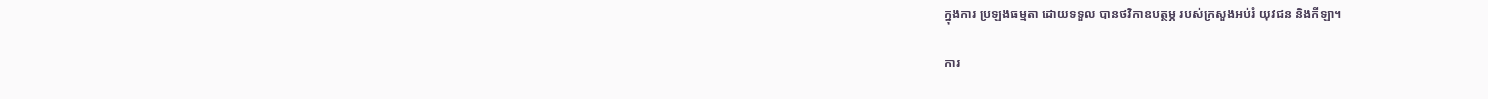ក្នុងការ ប្រឡងធម្មតា ដោយទទួល បានថវិកាឧបត្ថម្ភ របស់ក្រសួងអប់រំ យុវជន និងកីឡា។

ការ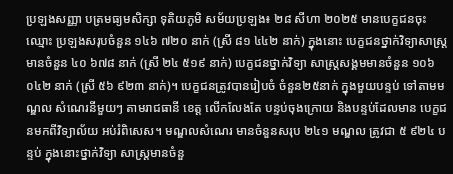ប្រឡងសញ្ញា បត្រមធ្យមសិក្សា ទុតិយភូមិ សម័យប្រឡង៖ ២៨ សីហា ២០២៥ មានបេក្ខជនចុះឈ្មោះ ប្រឡងសរុបចំនួន ១៤៦ ៧២០ នាក់ (ស្រី ៨១ ៤៤២ នាក់) ក្នុងនោះ បេក្ខជនថ្នាក់វិទ្យាសាស្ត្រ មានចំនួន ៤០ ៦៧៨ នាក់ (ស្រី ២៤ ៥១៩ នាក់) បេក្ខជនថ្នាក់វិទ្យា សាស្ត្រសង្គមមានចំនួន ១០៦ ០៤២ នាក់ (ស្រី ៥៦ ៩២៣ នាក់)។ បេក្ខជនត្រូវបានរៀបចំ ចំនួន២៥នាក់ ក្នុងមួយបន្ទប់ ទៅតាមមណ្ឌល សំណេរនីមួយៗ តាមរាជធានី ខេត្ត លើកលែងតែ បន្ទប់ចុងក្រោយ និងបន្ទប់ដែលមាន បេក្ខជនមកពីវិទ្យាល័យ អប់រំពិសេស។ មណ្ឌលសំណេរ មានចំនួនសរុប ២៤១ មណ្ឌល ត្រូវជា ៥ ៩២៤ បន្ទប់ ក្នុងនោះថ្នាក់វិទ្យា សាស្ត្រមានចំនួ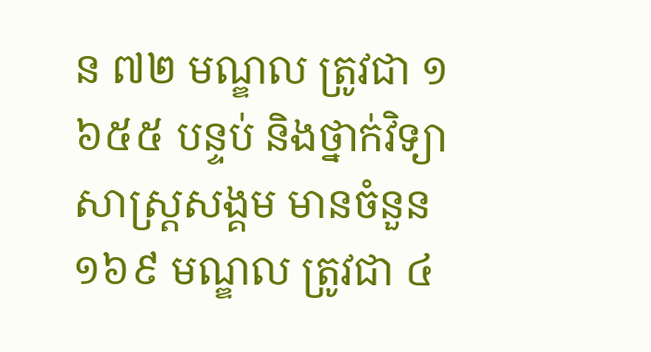ន ៧២ មណ្ឌល ត្រូវជា ១ ៦៥៥ បន្ទប់ និងថ្នាក់វិទ្យា សាស្ត្រសង្គម មានចំនួន ១៦៩ មណ្ឌល ត្រូវជា ៤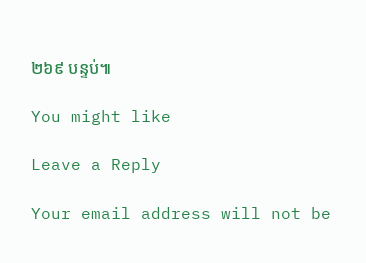២៦៩ បន្ទប់៕

You might like

Leave a Reply

Your email address will not be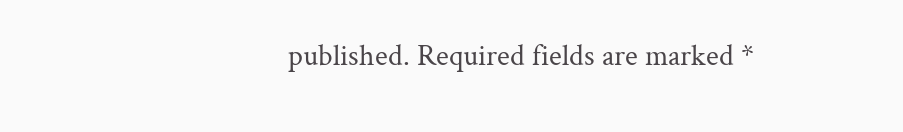published. Required fields are marked *